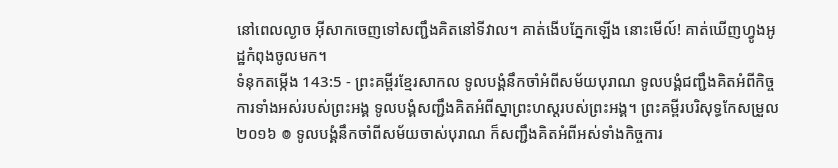នៅពេលល្ងាច អ៊ីសាកចេញទៅសញ្ជឹងគិតនៅទីវាល។ គាត់ងើបភ្នែកឡើង នោះមើល៍! គាត់ឃើញហ្វូងអូដ្ឋកំពុងចូលមក។
ទំនុកតម្កើង 143:5 - ព្រះគម្ពីរខ្មែរសាកល ទូលបង្គំនឹកចាំអំពីសម័យបុរាណ ទូលបង្គំជញ្ជឹងគិតអំពីកិច្ចការទាំងអស់របស់ព្រះអង្គ ទូលបង្គំសញ្ជឹងគិតអំពីស្នាព្រះហស្តរបស់ព្រះអង្គ។ ព្រះគម្ពីរបរិសុទ្ធកែសម្រួល ២០១៦ ៙ ទូលបង្គំនឹកចាំពីសម័យចាស់បុរាណ ក៏សញ្ជឹងគិតអំពីអស់ទាំងកិច្ចការ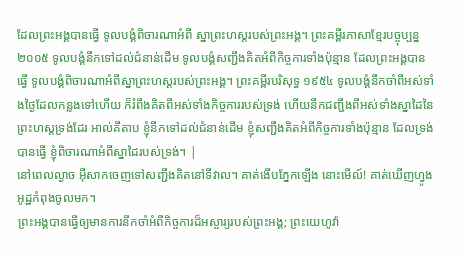ដែលព្រះអង្គបានធ្វើ ទូលបង្គំពិចារណាអំពី ស្នាព្រះហស្តរបស់ព្រះអង្គ។ ព្រះគម្ពីរភាសាខ្មែរបច្ចុប្បន្ន ២០០៥ ទូលបង្គំនឹកទៅដល់ជំនាន់ដើម ទូលបង្គំសញ្ជឹងគិតអំពីកិច្ចការទាំងប៉ុន្មាន ដែលព្រះអង្គបានធ្វើ ទូលបង្គំពិចារណាអំពីស្នាព្រះហស្ដរបស់ព្រះអង្គ។ ព្រះគម្ពីរបរិសុទ្ធ ១៩៥៤ ទូលបង្គំនឹកចាំពីអស់ទាំងថ្ងៃដែលកន្លងទៅហើយ ក៏រំពឹងគិតពីអស់ទាំងកិច្ចការរបស់ទ្រង់ ហើយនឹកជញ្ជឹងពីអស់ទាំងស្នាដៃនៃព្រះហស្តទ្រង់ដែរ អាល់គីតាប ខ្ញុំនឹកទៅដល់ជំនាន់ដើម ខ្ញុំសញ្ជឹងគិតអំពីកិច្ចការទាំងប៉ុន្មាន ដែលទ្រង់បានធ្វើ ខ្ញុំពិចារណាអំពីស្នាដៃរបស់ទ្រង់។ |
នៅពេលល្ងាច អ៊ីសាកចេញទៅសញ្ជឹងគិតនៅទីវាល។ គាត់ងើបភ្នែកឡើង នោះមើល៍! គាត់ឃើញហ្វូងអូដ្ឋកំពុងចូលមក។
ព្រះអង្គបានធ្វើឲ្យមានការនឹកចាំអំពីកិច្ចការដ៏អស្ចារ្យរបស់ព្រះអង្គ; ព្រះយេហូវ៉ា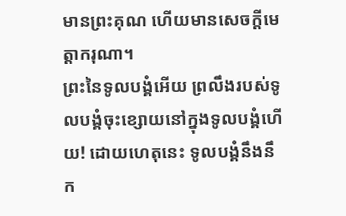មានព្រះគុណ ហើយមានសេចក្ដីមេត្តាករុណា។
ព្រះនៃទូលបង្គំអើយ ព្រលឹងរបស់ទូលបង្គំចុះខ្សោយនៅក្នុងទូលបង្គំហើយ! ដោយហេតុនេះ ទូលបង្គំនឹងនឹក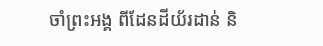ចាំព្រះអង្គ ពីដែនដីយ័រដាន់ និ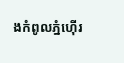ងកំពូលភ្នំហ៊ើរ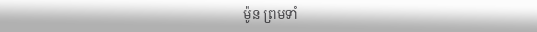ម៉ូន ព្រមទាំ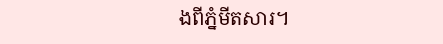ងពីភ្នំមីតសារ។